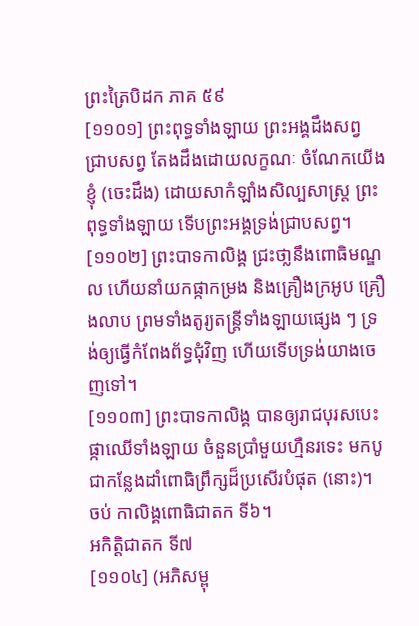ព្រះត្រៃបិដក ភាគ ៥៩
[១១០១] ព្រះពុទ្ធទាំងឡាយ ព្រះអង្គដឹងសព្វ ជ្រាបសព្វ តែងដឹងដោយលក្ខណៈ ចំណែកយើងខ្ញុំ (ចេះដឹង) ដោយសាកំឡាំងសិល្បសាស្រ្ត ព្រះពុទ្ធទាំងឡាយ ទើបព្រះអង្គទ្រង់ជា្របសព្វ។
[១១០២] ព្រះបាទកាលិង្គ ជ្រះថា្លនឹងពោធិមណ្ឌល ហើយនាំយកផ្កាកម្រង និងគ្រឿងក្រអូប គ្រឿងលាប ព្រមទាំងតូរ្យតន្ត្រីទាំងឡាយផ្សេង ៗ ទ្រង់ឲ្យធ្វើកំពែងព័ទ្ធជុំវិញ ហើយទើបទ្រង់យាងចេញទៅ។
[១១០៣] ព្រះបាទកាលិង្គ បានឲ្យរាជបុរសបេះផ្កាឈើទាំងឡាយ ចំនួនប្រាំមួយហ្មឺនរទេះ មកបូជាកន្លែងដាំពោធិព្រឹក្សដ៏ប្រសើរបំផុត (នោះ)។
ចប់ កាលិង្គពោធិជាតក ទី៦។
អកិត្តិជាតក ទី៧
[១១០៤] (អភិសម្ពុ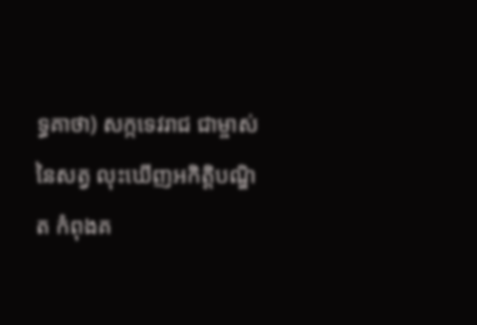ទ្ធគាថា) សក្កទេវរាជ ជាម្ចាស់នៃសត្វ លុះឃើញអកិត្តិបណ្ឌិត កំពុងគ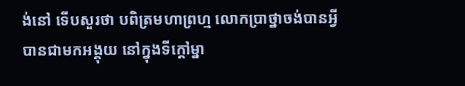ង់នៅ ទើបសួរថា បពិត្រមហាព្រហ្ម លោកប្រាថ្នាចង់បានអ្វី បានជាមកអង្គុយ នៅក្នុងទីក្តៅម្នា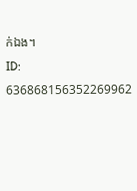ក់ឯង។
ID: 636868156352269962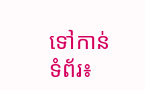ទៅកាន់ទំព័រ៖